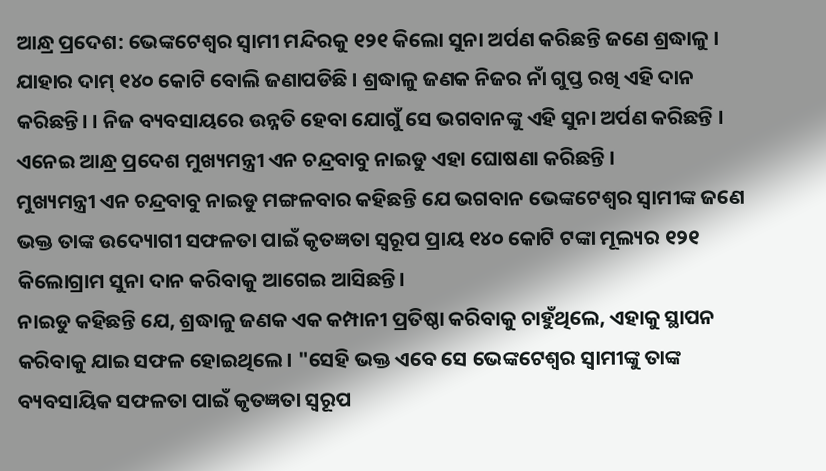ଆନ୍ଧ୍ର ପ୍ରଦେଶ: ଭେଙ୍କଟେଶ୍ବର ସ୍ବାମୀ ମନ୍ଦିରକୁ ୧୨୧ କିଲୋ ସୁନା ଅର୍ପଣ କରିଛନ୍ତି ଜଣେ ଶ୍ରଦ୍ଧାଳୁ । ଯାହାର ଦାମ୍ ୧୪୦ କୋଟି ବୋଲି ଜଣାପଡିଛି । ଶ୍ରଦ୍ଧାଳୁ ଜଣକ ନିଜର ନାଁ ଗୁପ୍ତ ରଖି ଏହି ଦାନ କରିଛନ୍ତି। । ନିଜ ବ୍ୟବସାୟରେ ଉନ୍ନତି ହେବା ଯୋଗୁଁ ସେ ଭଗବାନଙ୍କୁ ଏହି ସୁନା ଅର୍ପଣ କରିଛନ୍ତି । ଏନେଇ ଆନ୍ଧ୍ର ପ୍ରଦେଶ ମୁଖ୍ୟମନ୍ତ୍ରୀ ଏନ ଚନ୍ଦ୍ରବାବୁ ନାଇଡୁ ଏହା ଘୋଷଣା କରିଛନ୍ତି ।
ମୁଖ୍ୟମନ୍ତ୍ରୀ ଏନ ଚନ୍ଦ୍ରବାବୁ ନାଇଡୁ ମଙ୍ଗଳବାର କହିଛନ୍ତି ଯେ ଭଗବାନ ଭେଙ୍କଟେଶ୍ୱର ସ୍ୱାମୀଙ୍କ ଜଣେ ଭକ୍ତ ତାଙ୍କ ଉଦ୍ୟୋଗୀ ସଫଳତା ପାଇଁ କୃତଜ୍ଞତା ସ୍ୱରୂପ ପ୍ରାୟ ୧୪୦ କୋଟି ଟଙ୍କା ମୂଲ୍ୟର ୧୨୧ କିଲୋଗ୍ରାମ ସୁନା ଦାନ କରିବାକୁ ଆଗେଇ ଆସିଛନ୍ତି।
ନାଇଡୁ କହିଛନ୍ତି ଯେ, ଶ୍ରଦ୍ଧାଳୁ ଜଣକ ଏକ କମ୍ପାନୀ ପ୍ରତିଷ୍ଠା କରିବାକୁ ଚାହୁଁଥିଲେ, ଏହାକୁ ସ୍ଥାପନ କରିବାକୁ ଯାଇ ସଫଳ ହୋଇଥିଲେ। "ସେହି ଭକ୍ତ ଏବେ ସେ ଭେଙ୍କଟେଶ୍ୱର ସ୍ୱାମୀଙ୍କୁ ତାଙ୍କ ବ୍ୟବସାୟିକ ସଫଳତା ପାଇଁ କୃତଜ୍ଞତା ସ୍ୱରୂପ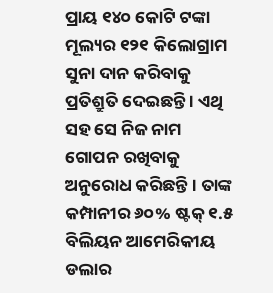ପ୍ରାୟ ୧୪୦ କୋଟି ଟଙ୍କା ମୂଲ୍ୟର ୧୨୧ କିଲୋଗ୍ରାମ ସୁନା ଦାନ କରିବାକୁ ପ୍ରତିଶ୍ରୁତି ଦେଇଛନ୍ତି । ଏଥି ସହ ସେ ନିଜ ନାମ ଗୋପନ ରଖିବାକୁ ଅନୁରୋଧ କରିଛନ୍ତି । ତାଙ୍କ କମ୍ପାନୀର ୬୦% ଷ୍ଟକ୍ ୧.୫ ବିଲିୟନ ଆମେରିକୀୟ ଡଲାର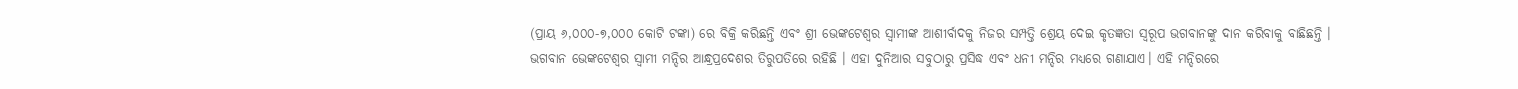(ପ୍ରାୟ ୬,୦୦୦-୭,୦୦୦ କୋଟି ଟଙ୍କା) ରେ ବିକ୍ରି କରିଛନ୍ତି ଏବଂ ଶ୍ରୀ ଭେଙ୍କଟେଶ୍ୱର ସ୍ୱାମୀଙ୍କ ଆଶୀର୍ବାଦକୁ ନିଜର ସମ୍ପତ୍ତି ଶ୍ରେୟ ଦେଇ କୃତଜ୍ଞତା ସ୍ୱରୂପ ଭଗବାନଙ୍କୁ ଦାନ କରିବାକୁ ବାଛିଛନ୍ତି ।
ଭଗବାନ ଭେଙ୍କଟେଶ୍ବର ସ୍ବାମୀ ମନ୍ଦିର ଆନ୍ଧ୍ରପ୍ରଦେଶର ତିରୁପତିରେ ରହିଛି । ଏହା ଦୁନିଆର ସବୁଠାରୁ ପ୍ରସିଦ୍ଧ ଏବଂ ଧନୀ ମନ୍ଦିର ମଧ୍ୟରେ ଗଣାଯାଏ। ଏହି ମନ୍ଦିରରେ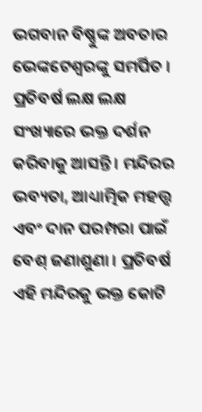ଭଗବାନ ବିଷ୍ଣୁଙ୍କ ଅବତାର ଭେଙ୍କଟେଶ୍ବରଙ୍କୁ ସମର୍ପିତ । ପ୍ରତିବର୍ଷ ଲକ୍ଷ ଲକ୍ଷ ସଂଖ୍ୟାରେ ଭକ୍ତ ଦର୍ଶନ କରିବାକୁ ଆସନ୍ତି । ମନ୍ଦିରର ଭବ୍ୟତା, ଆଧ୍ୟାତ୍ମିକ ମହତ୍ତ୍ବ ଏବଂ ଦାନ ପରମ୍ପରା ପାଇଁ ବେଶ୍ ଜଣାଶୁଣା । ପ୍ରତିବର୍ଷ ଏହି ମନ୍ଦିରକୁ ଭକ୍ତ କୋଟି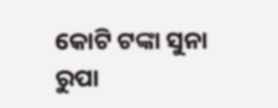କୋଟି ଟଙ୍କା ସୁନା ରୁପା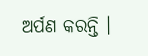ଅର୍ପଣ କରନ୍ତି ।